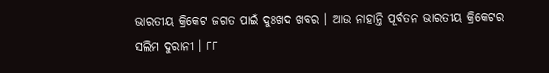ଭାରତୀୟ କ୍ରିକେଟ ଜଗତ ପାଇଁ ଦୁଃଖଦ ଖବର । ଆଉ ନାହାନ୍ତି ପୂର୍ବତନ ଭାରତୀୟ କ୍ରିକେଟର ସଲିମ ଦୁରାନୀ । ୮୮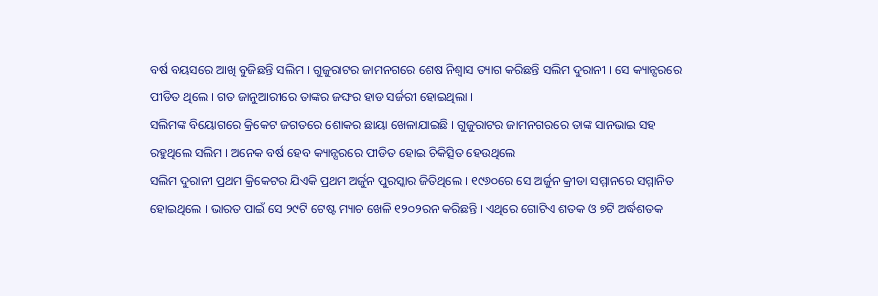ବର୍ଷ ବୟସରେ ଆଖି ବୁଜିଛନ୍ତି ସଲିମ । ଗୁଜୁରାଟର ଜାମନଗରେ ଶେଷ ନିଶ୍ବାସ ତ୍ୟାଗ କରିଛନ୍ତି ସଲିମ ଦୁରାନୀ । ସେ କ୍ୟାନ୍ସରରେ ପୀଡିତ ଥିଲେ । ଗତ ଜାନୁଆରୀରେ ତାଙ୍କର ଜଙ୍ଘର ହାଡ ସର୍ଜରୀ ହୋଇଥିଲା ।
ସଲିମଙ୍କ ବିୟୋଗରେ କ୍ରିକେଟ ଜଗତରେ ଶୋକର ଛାୟା ଖେଳାଯାଇଛି । ଗୁଜୁରାଟର ଜାମନଗରରେ ତାଙ୍କ ସାନଭାଇ ସହ ରହୁଥିଲେ ସଲିମ । ଅନେକ ବର୍ଷ ହେବ କ୍ୟାନ୍ସରରେ ପୀଡିତ ହୋଇ ଚିକିତ୍ସିତ ହେଉଥିଲେ
ସଲିମ ଦୁରାନୀ ପ୍ରଥମ କ୍ରିକେଟର ଯିଏକି ପ୍ରଥମ ଅର୍ଜୁନ ପୁରସ୍କାର ଜିତିଥିଲେ । ୧୯୬୦ରେ ସେ ଅର୍ଜୁନ କ୍ରୀଡା ସମ୍ମାନରେ ସମ୍ମାନିତ ହୋଇଥିଲେ । ଭାରତ ପାଇଁ ସେ ୨୯ଟି ଟେଷ୍ଟ ମ୍ୟାଚ ଖେଳି ୧୨୦୨ରନ କରିଛନ୍ତି । ଏଥିରେ ଗୋଟିଏ ଶତକ ଓ ୭ଟି ଅର୍ଦ୍ଧଶତକ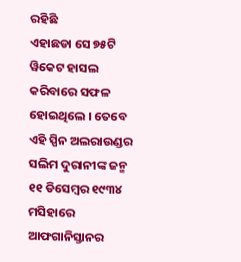ରହିଛି
ଏହାଛଡା ସେ ୭୫ଟି ୱିକେଟ ହାସଲ କରିବାରେ ସଫଳ ହୋଇଥିଲେ । ତେବେ ଏହି ସ୍ପିନ ଅଲରାଉଣ୍ଡର ସଲିମ ଦୁରାନୀଙ୍କ ଜନ୍ମ ୧୧ ଡିସେମ୍ବର ୧୯୩୪ ମସିହାରେ ଆଫଗାନିସ୍ତାନର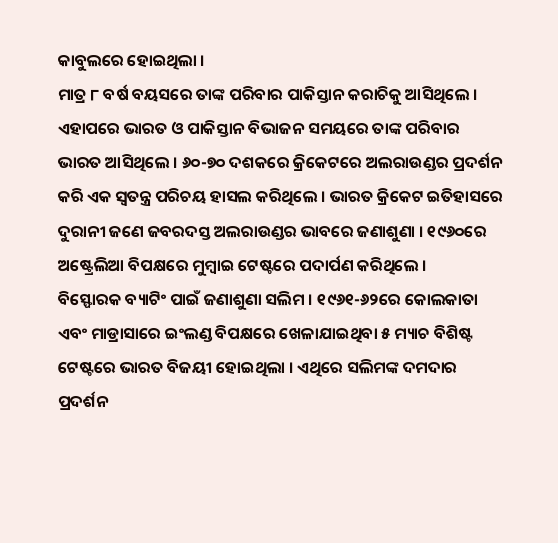କାବୁଲରେ ହୋଇଥିଲା ।
ମାତ୍ର ୮ ବର୍ଷ ବୟସରେ ତାଙ୍କ ପରିବାର ପାକିସ୍ତାନ କରାଚିକୁ ଆସିଥିଲେ । ଏହାପରେ ଭାରତ ଓ ପାକିସ୍ତାନ ବିଭାଜନ ସମୟରେ ତାଙ୍କ ପରିବାର ଭାରତ ଆସିଥିଲେ । ୬୦-୭୦ ଦଶକରେ କ୍ରିକେଟରେ ଅଲରାଉଣ୍ଡର ପ୍ରଦର୍ଶନ କରି ଏକ ସ୍ବତନ୍ତ୍ର ପରିଚୟ ହାସଲ କରିଥିଲେ । ଭାରତ କ୍ରିକେଟ ଇତିହାସରେ ଦୁରାନୀ ଜଣେ ଜବରଦସ୍ତ ଅଲରାଉଣ୍ଡର ଭାବରେ ଜଣାଶୁଣା । ୧୯୬୦ରେ ଅଷ୍ଟ୍ରେଲିଆ ବିପକ୍ଷରେ ମୁମ୍ବାଇ ଟେଷ୍ଟରେ ପଦାର୍ପଣ କରିଥିଲେ ।
ବିସ୍ଫୋରକ ବ୍ୟାଟିଂ ପାଇଁ ଜଣାଶୁଣା ସଲିମ । ୧୯୬୧-୬୨ରେ କୋଲକାତା ଏବଂ ମାଡ୍ରାସାରେ ଇଂଲଣ୍ଡ ବିପକ୍ଷରେ ଖେଳାଯାଇଥିବା ୫ ମ୍ୟାଚ ବିଶିଷ୍ଟ ଟେଷ୍ଟରେ ଭାରତ ବିଜୟୀ ହୋଇଥିଲା । ଏଥିରେ ସଲିମଙ୍କ ଦମଦାର ପ୍ରଦର୍ଶନ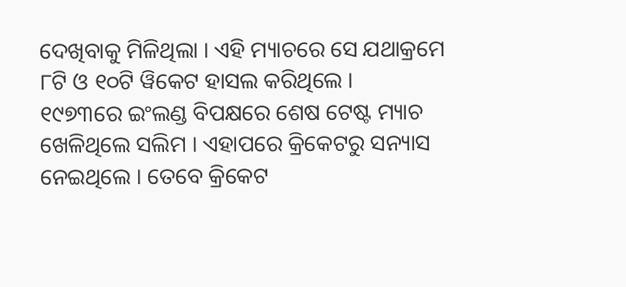ଦେଖିବାକୁ ମିଳିଥିଲା । ଏହି ମ୍ୟାଚରେ ସେ ଯଥାକ୍ରମେ ୮ଟି ଓ ୧୦ଟି ୱିକେଟ ହାସଲ କରିଥିଲେ ।
୧୯୭୩ରେ ଇଂଲଣ୍ଡ ବିପକ୍ଷରେ ଶେଷ ଟେଷ୍ଟ ମ୍ୟାଚ ଖେଳିଥିଲେ ସଲିମ । ଏହାପରେ କ୍ରିକେଟରୁ ସନ୍ୟାସ ନେଇଥିଲେ । ତେବେ କ୍ରିକେଟ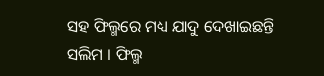ସହ ଫିଲ୍ମରେ ମଧ୍ୟ ଯାଦୁ ଦେଖାଇଛନ୍ତି ସଲିମ । ଫିଲ୍ମ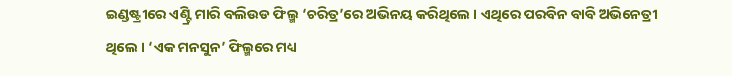ଇଣ୍ଡଷ୍ଟ୍ରୀରେ ଏଣ୍ଟ୍ରି ମାରି ବଲିଉଡ ଫିଲ୍ମ ‘ଚରିତ୍ର’ରେ ଅଭିନୟ କରିଥିଲେ । ଏଥିରେ ପରବିନ ବାବି ଅଭିନେତ୍ରୀ ଥିଲେ । ‘ଏକ ମନସୁନ’ ଫିଲ୍ମରେ ମଧ୍ୟ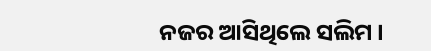ନଜର ଆସିଥିଲେ ସଲିମ ।